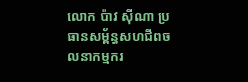លោក ប៉ាវ ស៊ីណា ប្រធានសម្ព័ន្ធសហជីពចលនាកម្មករ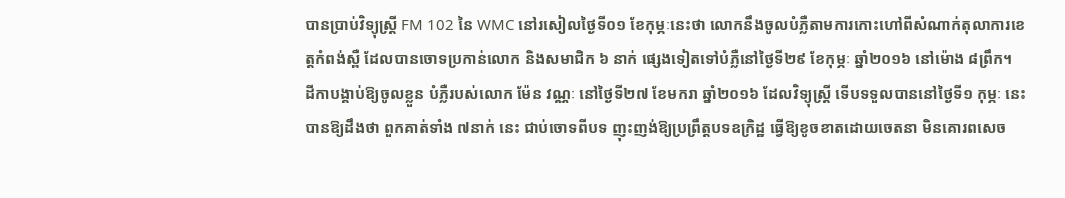បានប្រាប់វិទ្យុស្ត្រី FM 102 នៃ WMC នៅរសៀលថ្ងៃទី០១ ខែកុម្ភៈនេះថា លោកនឹងចូលបំភ្លឺតាមការកោះហៅពីសំណាក់តុលាការខេត្តកំពង់ស្ពឺ ដែលបានចោទប្រកាន់លោក និងសមាជិក ៦ នាក់ ផ្សេងទៀតទៅបំភ្លឺនៅថ្ងៃទី២៩ ខែកុម្ភៈ ឆ្នាំ២០១៦ នៅម៉ោង ៨ព្រឹក។
ដីកាបង្គាប់ឱ្យចូលខ្លួន បំភ្លឺរបស់លោក ម៉ែន វណ្ណៈ នៅថ្ងៃទី២៧ ខែមករា ឆ្នាំ២០១៦ ដែលវិទ្យុស្រី្ត ទើបទទួលបាននៅថ្ងៃទី១ កុម្ភៈ នេះបានឱ្យដឹងថា ពួកគាត់ទាំង ៧នាក់ នេះ ជាប់ចោទពីបទ ញុះញង់ឱ្យប្រព្រឹត្តបទឧក្រិដ្ឋ ធ្វើឱ្យខូចខាតដោយចេតនា មិនគោរពសេច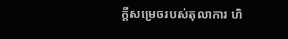ក្តីសម្រេចរបស់តុលាការ ហិ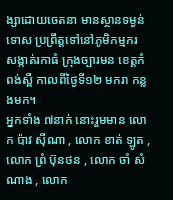ង្សាដោយចេតនា មានស្ថានទម្ងន់ទោស ប្រព្រឹត្តទៅនៅភូមិកម្មករ សង្កាត់រកាធំ ក្រុងច្បារមន ខេត្តកំពង់ស្ពឺ កាលពីថ្ងៃទី១២ មករា កន្លងមក។
អ្នកទាំង ៧នាក់ នោះរួមមាន លោក ប៉ាវ ស៊ីណា , លោក ខាត់ ឡូត , លោក ព្រំ ប៊ុនថន , លោក ចាំ សំណាង , លោក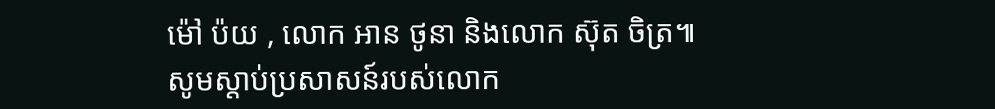ម៉ៅ ប៉យ , លោក អាន ថូនា និងលោក ស៊ុត ចិត្រ៕
សូមស្តាប់ប្រសាសន៍របស់លោក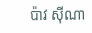ប៉ាវ ស៊ីណា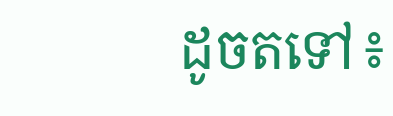ដូចតទៅ៖